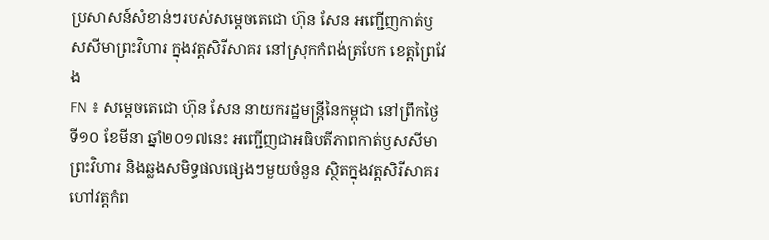ប្រសាសន៍សំខាន់ៗរបស់សម្តេចតេជោ ហ៊ុន សែន អញ្ជើញកាត់ឫសសីមាព្រះវិហារ ក្នុងវត្តសិរីសាគរ នៅស្រុកកំពង់ត្របែក ខេត្តព្រៃវែង
FN ៖ សម្តេចតេជោ ហ៊ុន សែន នាយករដ្ឋមន្រ្តីនៃកម្ពុជា នៅព្រឹកថ្ងៃទី១០ ខែមីនា ឆ្នាំ២០១៧នេះ អញ្ជើញជាអធិបតីភាពកាត់ឫសសីមាព្រះវិហារ និងឆ្លងសមិទ្ធផលផ្សេងៗមួយចំនួន ស្ថិតក្នុងវត្តសិរីសាគរ ហៅវត្តកំព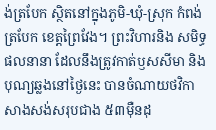ង់ត្របែក ស្ថិតនៅក្នុងភូមិ-ឃុំ-ស្រុក កំពង់ត្របែក ខេត្តព្រៃវែង។ ព្រះវិហារនិង សមិទ្ធផលនានា ដែលនឹងត្រូវកាត់ឫសសីមា និងបុណ្យឆ្លងនៅថ្ងៃនេះ បានចំណាយថវិកាសាងសង់សរុបជាង ៥៣ម៉ឺនដុ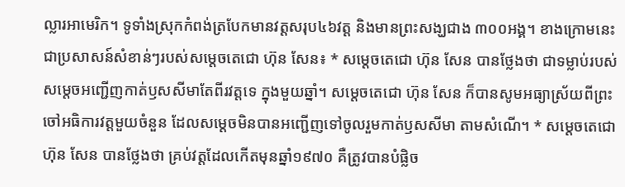ល្លារអាមេរិក។ ទូទាំងស្រុកកំពង់ត្របែកមានវត្តសរុប៤៦វត្ត និងមានព្រះសង្ឃជាង ៣០០អង្គ។ ខាងក្រោមនេះជាប្រសាសន៍សំខាន់ៗរបស់សម្តេចតេជោ ហ៊ុន សែន៖ * សម្តេចតេជោ ហ៊ុន សែន បានថ្លែងថា ជាទម្លាប់របស់សម្តេចអញ្ជើញកាត់ឫសសីមាតែពីរវត្តទេ ក្នុងមួយឆ្នាំ។ សម្តេចតេជោ ហ៊ុន សែន ក៏បានសូមអធ្យាស្រ័យពីព្រះចៅអធិការវត្តមួយចំនួន ដែលសម្តេចមិនបានអញ្ជើញទៅចូលរួមកាត់ឫសសីមា តាមសំណើ។ * សម្តេចតេជោ ហ៊ុន សែន បានថ្លែងថា គ្រប់វត្តដែលកើតមុនឆ្នាំ១៩៧០ គឺត្រូវបានបំផ្លិច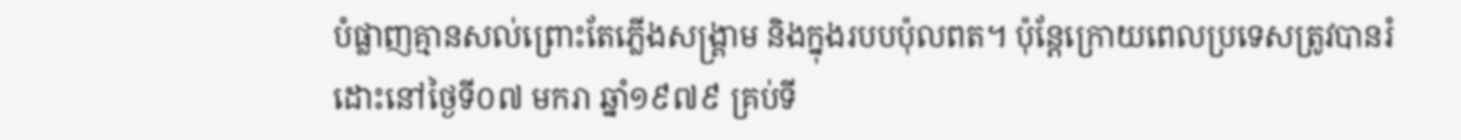បំផ្លាញគ្មានសល់ព្រោះតែភ្លើងសង្រ្គាម និងក្នុងរបបប៉ុលពត។ ប៉ុន្តែក្រោយពេលប្រទេសត្រូវបានរំដោះនៅថ្ងៃទី០៧ មករា ឆ្នាំ១៩៧៩ គ្រប់ទី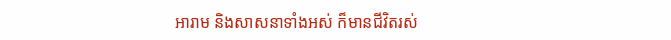អារាម និងសាសនាទាំងអស់ ក៏មានជីវិតរស់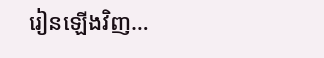រៀនឡើងវិញ…